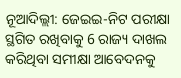ନୂଆଦିଲ୍ଲୀ: ଜେଇଇ-ନିଟ ପରୀକ୍ଷା ସ୍ଥଗିତ ରଖିବାକୁ 6 ରାଜ୍ୟ ଦାଖଲ କରିଥିବା ସମୀକ୍ଷା ଆବେଦନକୁ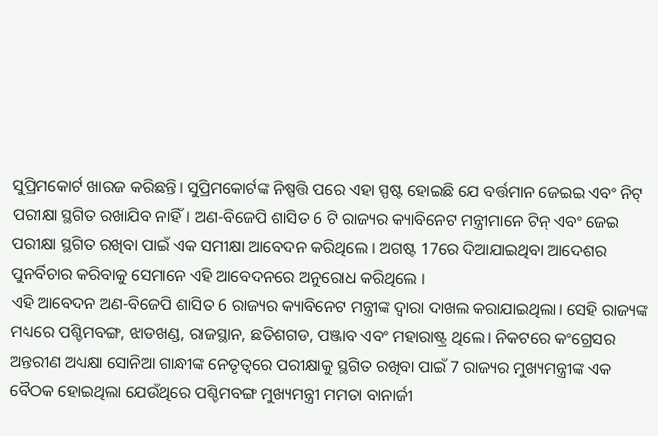ସୁପ୍ରିମକୋର୍ଟ ଖାରଜ କରିଛନ୍ତି। ସୁପ୍ରିମକୋର୍ଟଙ୍କ ନିଷ୍ପତ୍ତି ପରେ ଏହା ସ୍ପଷ୍ଟ ହୋଇଛି ଯେ ବର୍ତ୍ତମାନ ଜେଇଇ ଏବଂ ନିଟ୍ ପରୀକ୍ଷା ସ୍ଥଗିତ ରଖାଯିବ ନାହିଁ। ଅଣ-ବିଜେପି ଶାସିତ 6 ଟି ରାଜ୍ୟର କ୍ୟାବିନେଟ ମନ୍ତ୍ରୀମାନେ ଟିନ୍ ଏବଂ ଜେଇ ପରୀକ୍ଷା ସ୍ଥଗିତ ରଖିବା ପାଇଁ ଏକ ସମୀକ୍ଷା ଆବେଦନ କରିଥିଲେ । ଅଗଷ୍ଟ 17ରେ ଦିଆଯାଇଥିବା ଆଦେଶର ପୁନର୍ବିଚାର କରିବାକୁ ସେମାନେ ଏହି ଆବେଦନରେ ଅନୁରୋଧ କରିଥିଲେ ।
ଏହି ଆବେଦନ ଅଣ-ବିଜେପି ଶାସିତ 6 ରାଜ୍ୟର କ୍ୟାବିନେଟ ମନ୍ତ୍ରୀଙ୍କ ଦ୍ବାରା ଦାଖଲ କରାଯାଇଥିଲା। ସେହି ରାଜ୍ୟଙ୍କ ମଧ୍ୟରେ ପଶ୍ଚିମବଙ୍ଗ, ଝାଡଖଣ୍ଡ, ରାଜସ୍ଥାନ, ଛତିଶଗଡ, ପଞ୍ଜାବ ଏବଂ ମହାରାଷ୍ଟ୍ର ଥିଲେ। ନିକଟରେ କଂଗ୍ରେସର ଅନ୍ତରୀଣ ଅଧ୍ୟକ୍ଷା ସୋନିଆ ଗାନ୍ଧୀଙ୍କ ନେତୃତ୍ବରେ ପରୀକ୍ଷାକୁ ସ୍ଥଗିତ ରଖିବା ପାଇଁ 7 ରାଜ୍ୟର ମୁଖ୍ୟମନ୍ତ୍ରୀଙ୍କ ଏକ ବୈଠକ ହୋଇଥିଲା ଯେଉଁଥିରେ ପଶ୍ଚିମବଙ୍ଗ ମୁଖ୍ୟମନ୍ତ୍ରୀ ମମତା ବାନାର୍ଜୀ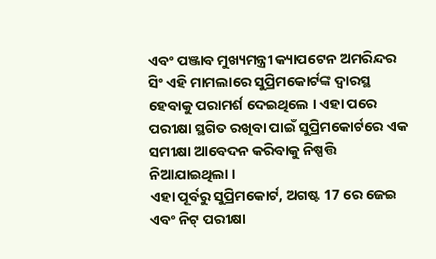ଏବଂ ପଞ୍ଜାବ ମୁଖ୍ୟମନ୍ତ୍ରୀ କ୍ୟାପଟେନ ଅମରିନ୍ଦର ସିଂ ଏହି ମାମଲାରେ ସୁପ୍ରିମକୋର୍ଟଙ୍କ ଦ୍ବାରସ୍ଥ ହେବାକୁ ପରାମର୍ଶ ଦେଇଥିଲେ । ଏହା ପରେ ପରୀକ୍ଷା ସ୍ଥଗିତ ରଖିବା ପାଇଁ ସୁପ୍ରିମକୋର୍ଟରେ ଏକ ସମୀକ୍ଷା ଆବେଦନ କରିବାକୁ ନିଷ୍ପତ୍ତି ନିଆଯାଇଥିଲା ।
ଏହା ପୂର୍ବରୁ ସୁପ୍ରିମକୋର୍ଟ, ଅଗଷ୍ଟ 17 ରେ ଜେଇ ଏବଂ ନିଟ୍ ପରୀକ୍ଷା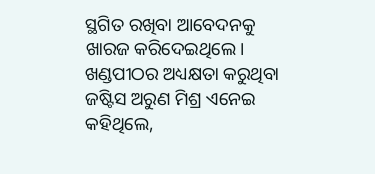ସ୍ଥଗିତ ରଖିବା ଆବେଦନକୁ ଖାରଜ କରିଦେଇଥିଲେ। ଖଣ୍ଡପୀଠର ଅଧ୍ୟକ୍ଷତା କରୁଥିବା ଜଷ୍ଟିସ ଅରୁଣ ମିଶ୍ର ଏନେଇ କହିଥିଲେ,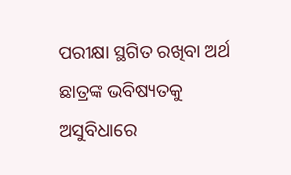ପରୀକ୍ଷା ସ୍ଥଗିତ ରଖିବା ଅର୍ଥ ଛାତ୍ରଙ୍କ ଭବିଷ୍ୟତକୁ ଅସୁବିଧାରେ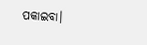ପକାଇବା।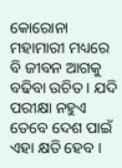କୋରୋନା ମହାମାରୀ ମଧ୍ୟରେ ବି ଜୀବନ ଆଗକୁ ବଢିବା ଉଚିତ । ଯଦି ପରୀକ୍ଷା ନହୁଏ ତେବେ ଦେଶ ପାଇଁ ଏହା କ୍ଷତି ହେବ ।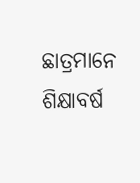ଛାତ୍ରମାନେ ଶିକ୍ଷାବର୍ଷ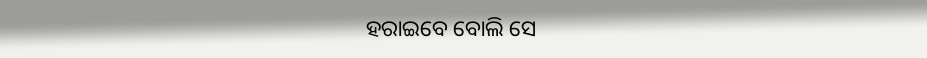ହରାଇବେ ବୋଲି ସେ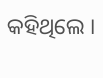କହିଥିଲେ ।